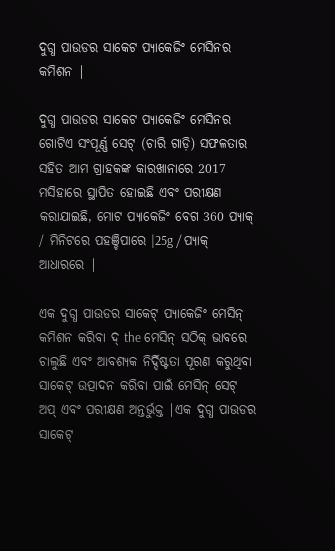ଦୁଗ୍ଧ ପାଉଡର ସାକେଟ ପ୍ୟାକେଜିଂ ମେସିନର କମିଶନ |

ଦୁଗ୍ଧ ପାଉଡର ସାକେଟ ପ୍ୟାକେଜିଂ ମେସିନର ଗୋଟିଏ ସଂପୂର୍ଣ୍ଣ ସେଟ୍ (ଚାରି ଗାଡ଼ି) ସଫଳତାର ସହିତ ଆମ ଗ୍ରାହକଙ୍କ କାରଖାନାରେ 2017 ମସିହାରେ ସ୍ଥାପିତ ହୋଇଛି ଏବଂ ପରୀକ୍ଷଣ କରାଯାଇଛି, ମୋଟ ପ୍ୟାକେଜିଂ ବେଗ 360 ପ୍ୟାକ୍ / ମିନିଟରେ ପହଞ୍ଚିପାରେ |25g / ପ୍ୟାକ୍ ଆଧାରରେ |

ଏକ ଦୁଗ୍ଧ ପାଉଡର ସାକେଟ୍ ପ୍ୟାକେଜିଂ ମେସିନ୍ କମିଶନ କରିବା ଦ୍ the ମେସିନ୍ ସଠିକ୍ ଭାବରେ ଚାଲୁଛି ଏବଂ ଆବଶ୍ୟକ ନିର୍ଦ୍ଦିଷ୍ଟତା ପୂରଣ କରୁଥିବା ସାକେଟ୍ ଉତ୍ପାଦନ କରିବା ପାଇଁ ମେସିନ୍ ସେଟ୍ ଅପ୍ ଏବଂ ପରୀକ୍ଷଣ ଅନ୍ତର୍ଭୁକ୍ତ |ଏକ ଦୁଗ୍ଧ ପାଉଡର ସାକେଟ୍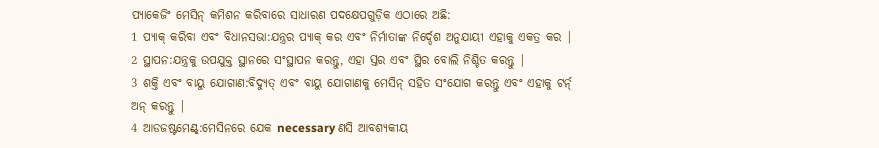ପ୍ୟାକେଜିଂ ମେସିନ୍ କମିଶନ କରିବାରେ ସାଧାରଣ ପଦକ୍ଷେପଗୁଡ଼ିକ ଏଠାରେ ଅଛି:
1 ପ୍ୟାକ୍ କରିବା ଏବଂ ବିଧାନସଭା:ଯନ୍ତ୍ରର ପ୍ୟାକ୍ କର ଏବଂ ନିର୍ମାତାଙ୍କ ନିର୍ଦ୍ଦେଶ ଅନୁଯାୟୀ ଏହାକୁ ଏକତ୍ର କର |
2 ସ୍ଥାପନ:ଯନ୍ତ୍ରକୁ ଉପଯୁକ୍ତ ସ୍ଥାନରେ ସଂସ୍ଥାପନ କରନ୍ତୁ, ଏହା ସ୍ତର ଏବଂ ସ୍ଥିର ବୋଲି ନିଶ୍ଚିତ କରନ୍ତୁ |
3 ଶକ୍ତି ଏବଂ ବାୟୁ ଯୋଗାଣ:ବିଦ୍ୟୁତ୍ ଏବଂ ବାୟୁ ଯୋଗାଣକୁ ମେସିନ୍ ସହିତ ସଂଯୋଗ କରନ୍ତୁ ଏବଂ ଏହାକୁ ଟର୍ନ୍ ଅନ୍ କରନ୍ତୁ |
4 ଆଡଜଷ୍ଟମେଣ୍ଟ୍:ମେସିନରେ ଯେକ necessary ଣସି ଆବଶ୍ୟକୀୟ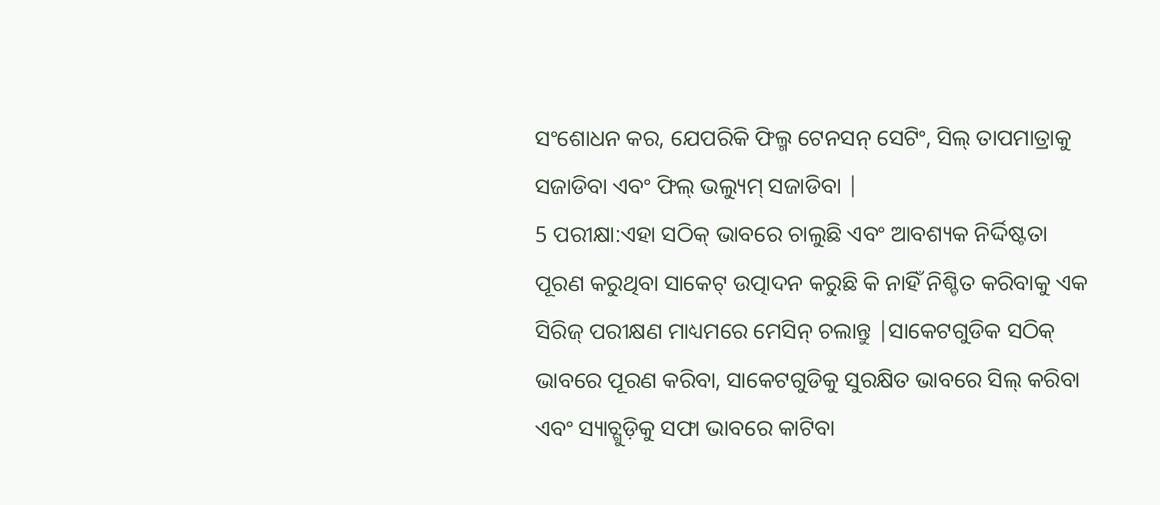ସଂଶୋଧନ କର, ଯେପରିକି ଫିଲ୍ମ ଟେନସନ୍ ସେଟିଂ, ସିଲ୍ ତାପମାତ୍ରାକୁ ସଜାଡିବା ଏବଂ ଫିଲ୍ ଭଲ୍ୟୁମ୍ ସଜାଡିବା |
5 ପରୀକ୍ଷା:ଏହା ସଠିକ୍ ଭାବରେ ଚାଲୁଛି ଏବଂ ଆବଶ୍ୟକ ନିର୍ଦ୍ଦିଷ୍ଟତା ପୂରଣ କରୁଥିବା ସାକେଟ୍ ଉତ୍ପାଦନ କରୁଛି କି ନାହିଁ ନିଶ୍ଚିତ କରିବାକୁ ଏକ ସିରିଜ୍ ପରୀକ୍ଷଣ ମାଧ୍ୟମରେ ମେସିନ୍ ଚଲାନ୍ତୁ |ସାକେଟଗୁଡିକ ସଠିକ୍ ଭାବରେ ପୂରଣ କରିବା, ସାକେଟଗୁଡିକୁ ସୁରକ୍ଷିତ ଭାବରେ ସିଲ୍ କରିବା ଏବଂ ସ୍ୟାଚ୍ଗୁଡ଼ିକୁ ସଫା ଭାବରେ କାଟିବା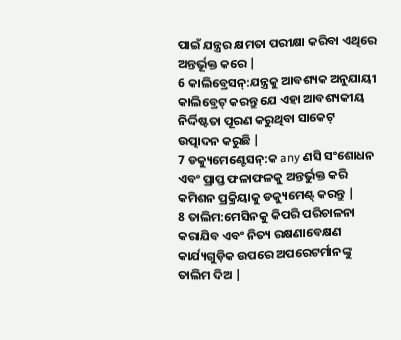ପାଇଁ ଯନ୍ତ୍ରର କ୍ଷମତା ପରୀକ୍ଷା କରିବା ଏଥିରେ ଅନ୍ତର୍ଭୂକ୍ତ କରେ |
6 କାଲିବ୍ରେସନ୍:ଯନ୍ତ୍ରକୁ ଆବଶ୍ୟକ ଅନୁଯାୟୀ କାଲିବ୍ରେଟ୍ କରନ୍ତୁ ଯେ ଏହା ଆବଶ୍ୟକୀୟ ନିର୍ଦ୍ଦିଷ୍ଟତା ପୂରଣ କରୁଥିବା ସାକେଟ୍ ଉତ୍ପାଦନ କରୁଛି |
7 ଡକ୍ୟୁମେଣ୍ଟେସନ୍:କ any ଣସି ସଂଶୋଧନ ଏବଂ ପ୍ରାପ୍ତ ଫଳାଫଳକୁ ଅନ୍ତର୍ଭୁକ୍ତ କରି କମିଶନ ପ୍ରକ୍ରିୟାକୁ ଡକ୍ୟୁମେଣ୍ଟ୍ କରନ୍ତୁ |
8 ତାଲିମ:ମେସିନକୁ କିପରି ପରିଚାଳନା କରାଯିବ ଏବଂ ନିତ୍ୟ ରକ୍ଷଣାବେକ୍ଷଣ କାର୍ଯ୍ୟଗୁଡ଼ିକ ଉପରେ ଅପରେଟର୍ମାନଙ୍କୁ ତାଲିମ ଦିଅ |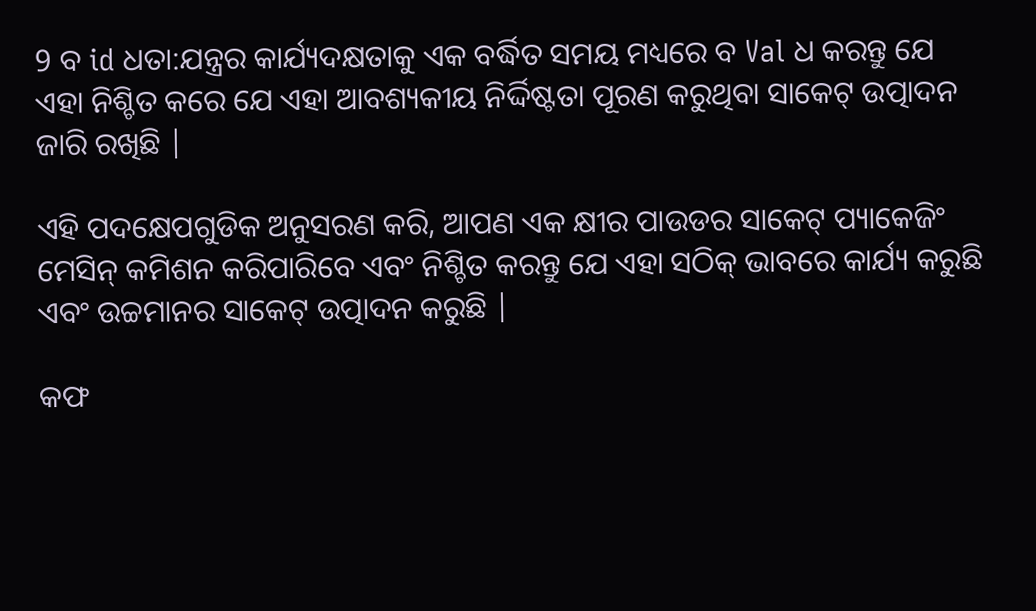9 ବ id ଧତା:ଯନ୍ତ୍ରର କାର୍ଯ୍ୟଦକ୍ଷତାକୁ ଏକ ବର୍ଦ୍ଧିତ ସମୟ ମଧ୍ୟରେ ବ Val ଧ କରନ୍ତୁ ଯେ ଏହା ନିଶ୍ଚିତ କରେ ଯେ ଏହା ଆବଶ୍ୟକୀୟ ନିର୍ଦ୍ଦିଷ୍ଟତା ପୂରଣ କରୁଥିବା ସାକେଟ୍ ଉତ୍ପାଦନ ଜାରି ରଖିଛି |

ଏହି ପଦକ୍ଷେପଗୁଡିକ ଅନୁସରଣ କରି, ଆପଣ ଏକ କ୍ଷୀର ପାଉଡର ସାକେଟ୍ ପ୍ୟାକେଜିଂ ମେସିନ୍ କମିଶନ କରିପାରିବେ ଏବଂ ନିଶ୍ଚିତ କରନ୍ତୁ ଯେ ଏହା ସଠିକ୍ ଭାବରେ କାର୍ଯ୍ୟ କରୁଛି ଏବଂ ଉଚ୍ଚମାନର ସାକେଟ୍ ଉତ୍ପାଦନ କରୁଛି |

କଫ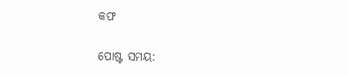କଫ

ପୋଷ୍ଟ ସମୟ: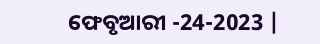ଫେବୃଆରୀ -24-2023 |